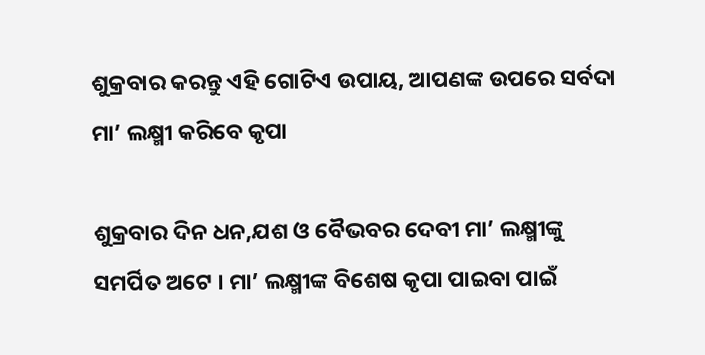ଶୁକ୍ରବାର କରନ୍ତୁ ଏହି ଗୋଟିଏ ଉପାୟ, ଆପଣଙ୍କ ଉପରେ ସର୍ବଦା ମା’ ଲକ୍ଷ୍ମୀ କରିବେ କୃପା

ଶୁକ୍ରବାର ଦିନ ଧନ,ଯଶ ଓ ବୈଭବର ଦେବୀ ମା’ ଲକ୍ଷ୍ମୀଙ୍କୁ ସମର୍ପିତ ଅଟେ । ମା’ ଲକ୍ଷ୍ମୀଙ୍କ ବିଶେଷ କୃପା ପାଇବା ପାଇଁ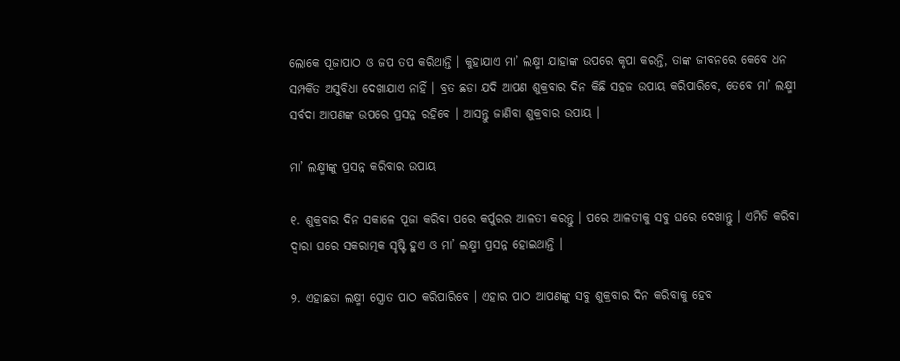ଲୋକେ ପୂଜାପାଠ ଓ ଜପ ତପ କରିଥାନ୍ତି । କୁହାଯାଏ ମା’ ଲକ୍ଷ୍ମୀ ଯାହାଙ୍କ ଉପରେ କୃପା କରନ୍ତି, ତାଙ୍କ ଜୀବନରେ କେବେ ଧନ ସମ୍ପର୍କିତ ଅସୁବିଧା ଦେଖାଯାଏ ନାହିଁ । ବ୍ରତ ଛଡା ଯଦି ଆପଣ ଶୁକ୍ରବାର ଦିନ କିଛି ସହଜ ଉପାୟ କରିପାରିବେ, ତେବେ ମା’ ଲକ୍ଷ୍ମୀ ସର୍ବଦା ଆପଣଙ୍କ ଉପରେ ପ୍ରସନ୍ନ ରହିବେ । ଆସନ୍ତୁ ଜାଣିବା ଶୁକ୍ରବାର ଉପାୟ ।

ମା’ ଲକ୍ଷ୍ମୀଙ୍କୁ ପ୍ରସନ୍ନ କରିବାର ଉପାୟ

୧. ଶୁକ୍ରବାର ଦିନ ସକାଳେ ପୂଜା କରିବା ପରେ କର୍ପୁରର ଆଳତୀ କରନ୍ତୁ । ପରେ ଆଳତୀକୁ ସବୁ ଘରେ ଦେଖାନ୍ତୁ । ଏମିତି କରିବା ଦ୍ୱାରା ଘରେ ସକରାତ୍ମକ ସୃଷ୍ଟି ହୁଏ ଓ ମା’ ଲକ୍ଷ୍ମୀ ପ୍ରସନ୍ନ ହୋଇଥାନ୍ତି ।

୨. ଏହାଛଡା ଲକ୍ଷ୍ମୀ ସ୍ତ୍ରୋତ ପାଠ କରିପାରିବେ । ଏହାର ପାଠ ଆପଣଙ୍କୁ ସବୁ ଶୁକ୍ରବାର ଦିନ କରିବାକୁ ହେବ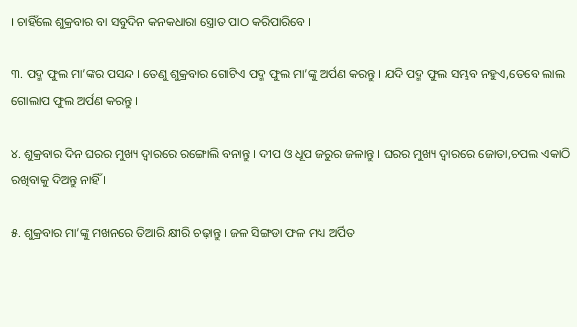। ଚାହିଁଲେ ଶୁକ୍ରବାର ବା ସବୁଦିନ କନକଧାରା ସ୍ତ୍ରୋତ ପାଠ କରିପାରିବେ ।

୩. ପଦ୍ମ ଫୁଲ ମା’ଙ୍କର ପସନ୍ଦ । ତେଣୁ ଶୁକ୍ରବାର ଗୋଟିଏ ପଦ୍ମ ଫୁଲ ମା’ଙ୍କୁ ଅର୍ପଣ କରନ୍ତୁ । ଯଦି ପଦ୍ମ ଫୁଲ ସମ୍ଭବ ନହୁଏ,ତେବେ ଲାଲ ଗୋଲାପ ଫୁଲ ଅର୍ପଣ କରନ୍ତୁ ।

୪. ଶୁକ୍ରବାର ଦିନ ଘରର ମୁଖ୍ୟ ଦ୍ୱାରରେ ରଙ୍ଗୋଲି ବନାନ୍ତୁ । ଦୀପ ଓ ଧୂପ ଜରୁର ଜଳାନ୍ତୁ । ଘରର ମୁଖ୍ୟ ଦ୍ୱାରରେ ଜୋତା,ଚପଲ ଏକାଠି ରଖିବାକୁ ଦିଅନ୍ତୁ ନାହିଁ ।

୫. ଶୁକ୍ରବାର ମା’ଙ୍କୁ ମଖନରେ ତିଆରି କ୍ଷୀରି ଚଢ଼ାନ୍ତୁ । ଜଳ ସିଙ୍ଗଡା ଫଳ ମଧ୍ୟ ଅର୍ପିତ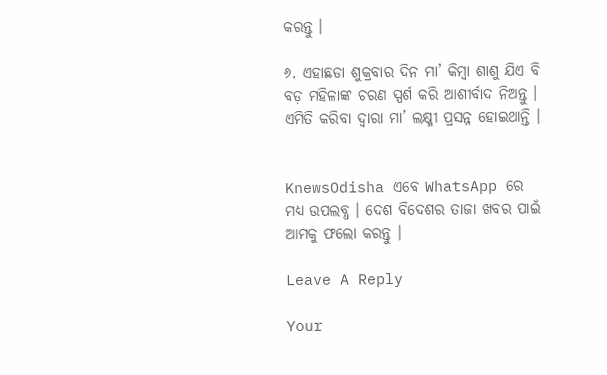କରନ୍ତୁ ।

୬. ଏହାଛଡା ଶୁକ୍ରବାର ଦିନ ମା’ କିମ୍ବା ଶାଶୁ ଯିଏ ବି ବଡ଼ ମହିଳାଙ୍କ ଚରଣ ସ୍ପର୍ଶ କରି ଆଶୀର୍ବାଦ ନିଅନ୍ତୁ । ଏମିତି କରିବା ଦ୍ୱାରା ମା’ ଲକ୍ଷ୍ମୀ ପ୍ରସନ୍ନ ହୋଇଥାନ୍ତି ।


KnewsOdisha ଏବେ WhatsApp ରେ ମଧ୍ୟ ଉପଲବ୍ଧ । ଦେଶ ବିଦେଶର ତାଜା ଖବର ପାଇଁ ଆମକୁ ଫଲୋ କରନ୍ତୁ ।

Leave A Reply

Your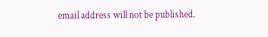email address will not be published.